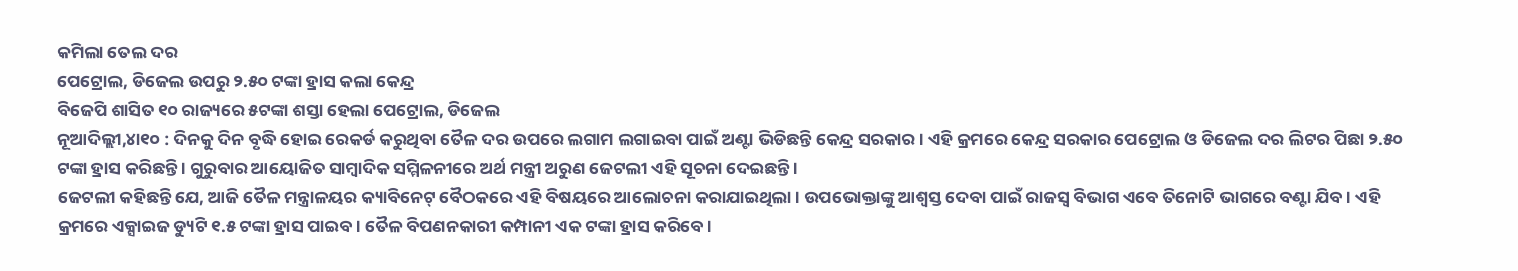କମିଲା ତେଲ ଦର
ପେଟ୍ରୋଲ, ଡିଜେଲ ଉପରୁ ୨.୫୦ ଟଙ୍କା ହ୍ରାସ କଲା କେନ୍ଦ୍ର
ବିଜେପି ଶାସିତ ୧୦ ରାଜ୍ୟରେ ୫ଟଙ୍କା ଶସ୍ତା ହେଲା ପେଟ୍ରୋଲ, ଡିଜେଲ
ନୂଆଦିଲ୍ଲୀ,୪ା୧୦ : ଦିନକୁ ଦିନ ବୃଦ୍ଧି ହୋଇ ରେକର୍ଡ କରୁଥିବା ତୈଳ ଦର ଉପରେ ଲଗାମ ଲଗାଇବା ପାଇଁ ଅଣ୍ଟା ଭିଡିଛନ୍ତି କେନ୍ଦ୍ର ସରକାର । ଏହି କ୍ରମରେ କେନ୍ଦ୍ର ସରକାର ପେଟ୍ରୋଲ ଓ ଡିଜେଲ ଦର ଲିଟର ପିଛା ୨.୫୦ ଟଙ୍କା ହ୍ରାସ କରିଛନ୍ତି । ଗୁରୁବାର ଆୟୋଜିତ ସାମ୍ବାଦିକ ସମ୍ମିଳନୀରେ ଅର୍ଥ ମନ୍ତ୍ରୀ ଅରୁଣ ଜେଟଲୀ ଏହି ସୂଚନା ଦେଇଛନ୍ତି ।
ଜେଟଲୀ କହିଛନ୍ତି ଯେ, ଆଜି ତୈଳ ମନ୍ତ୍ରାଳୟର କ୍ୟାବିନେଟ୍ ବୈଠକରେ ଏହି ବିଷୟରେ ଆଲୋଚନା କରାଯାଇଥିଲା । ଉପଭୋକ୍ତାଙ୍କୁ ଆଶ୍ୱସ୍ତ ଦେବା ପାଇଁ ରାଜସ୍ୱ ବିଭାଗ ଏବେ ତିନୋଟି ଭାଗରେ ବଣ୍ଟା ଯିବ । ଏହି କ୍ରମରେ ଏକ୍ସାଇଜ ଡ୍ୟୁଟି ୧.୫ ଟଙ୍କା ହ୍ରାସ ପାଇବ । ତୈଳ ବିପଣନକାରୀ କମ୍ପାନୀ ଏକ ଟଙ୍କା ହ୍ରାସ କରିବେ ।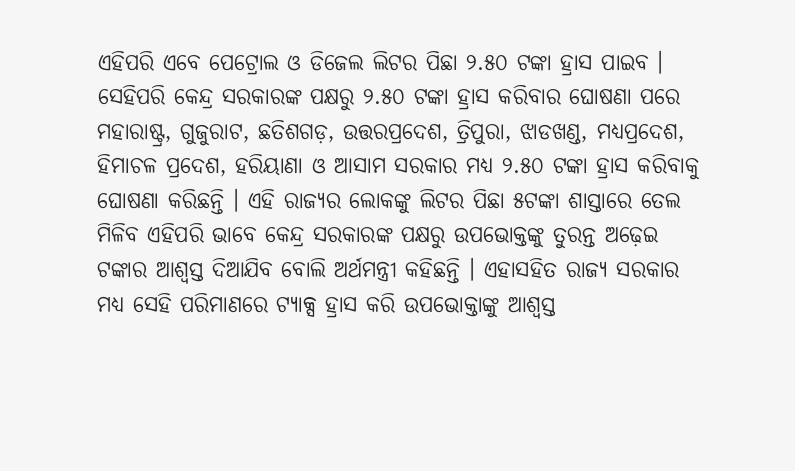ଏହିପରି ଏବେ ପେଟ୍ରୋଲ ଓ ଡିଜେଲ ଲିଟର ପିଛା ୨.୫୦ ଟଙ୍କା ହ୍ରାସ ପାଇବ । ସେହିପରି କେନ୍ଦ୍ର ସରକାରଙ୍କ ପକ୍ଷରୁ ୨.୫୦ ଟଙ୍କା ହ୍ରାସ କରିବାର ଘୋଷଣା ପରେ ମହାରାଷ୍ଟ୍ର, ଗୁଜୁରାଟ, ଛତିଶଗଡ଼, ଉତ୍ତରପ୍ରଦେଶ, ତ୍ରିପୁରା, ଝାଡଖଣ୍ଡ, ମଧ୍ୟପ୍ରଦେଶ, ହିମାଚଳ ପ୍ରଦେଶ, ହରିୟାଣା ଓ ଆସାମ ସରକାର ମଧ୍ୟ ୨.୫୦ ଟଙ୍କା ହ୍ରାସ କରିବାକୁ ଘୋଷଣା କରିଛନ୍ତି । ଏହି ରାଜ୍ୟର ଲୋକଙ୍କୁ ଲିଟର ପିଛା ୫ଟଙ୍କା ଶାସ୍ତାରେ ତେଲ ମିଳିବ ଏହିପରି ଭାବେ କେନ୍ଦ୍ର ସରକାରଙ୍କ ପକ୍ଷରୁ ଉପଭୋକ୍ତଙ୍କୁ ତୁରନ୍ତ ଅଢ଼େଇ ଟଙ୍କାର ଆଶ୍ୱସ୍ତ ଦିଆଯିବ ବୋଲି ଅର୍ଥମନ୍ତ୍ରୀ କହିଛନ୍ତି । ଏହାସହିତ ରାଜ୍ୟ ସରକାର ମଧ୍ୟ ସେହି ପରିମାଣରେ ଟ୍ୟାକ୍ସ ହ୍ରାସ କରି ଉପଭୋକ୍ତାଙ୍କୁ ଆଶ୍ୱସ୍ତ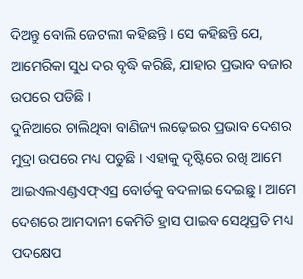ଦିଅନ୍ତୁ ବୋଲି ଜେଟଲୀ କହିଛନ୍ତି । ସେ କହିଛନ୍ତି ଯେ, ଆମେରିକା ସୁଧ ଦର ବୃଦ୍ଧି କରିଛି, ଯାହାର ପ୍ରଭାବ ବଜାର ଉପରେ ପଡିଛି ।
ଦୁନିଆରେ ଚାଲିଥିବା ବାଣିଜ୍ୟ ଲଢ଼େଇର ପ୍ରଭାବ ଦେଶର ମୁଦ୍ରା ଉପରେ ମଧ୍ୟ ପଡୁଛି । ଏହାକୁ ଦୃଷ୍ଟିରେ ରଖି ଆମେ ଆଇଏଲଏଣ୍ଡଏଫ୍ଏସ୍ର ବୋର୍ଡକୁ ବଦଳାଇ ଦେଇଛୁ । ଆମେ ଦେଶରେ ଆମଦାନୀ କେମିତି ହ୍ରାସ ପାଇବ ସେଥିପ୍ରତି ମଧ୍ୟ ପଦକ୍ଷେପ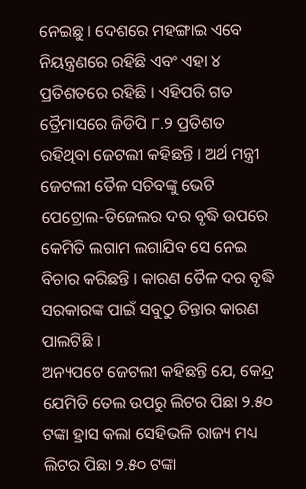ନେଇଛୁ । ଦେଶରେ ମହଙ୍ଗାଇ ଏବେ ନିୟନ୍ତ୍ରଣରେ ରହିଛି ଏବଂ ଏହା ୪ ପ୍ରତିଶତରେ ରହିଛି । ଏହିପରି ଗତ ତ୍ରୈମାସରେ ଜିଡିପି ୮.୨ ପ୍ରତିଶତ ରହିଥିବା ଜେଟଲୀ କହିଛନ୍ତି । ଅର୍ଥ ମନ୍ତ୍ରୀ ଜେଟଲୀ ତୈଳ ସଚିବଙ୍କୁ ଭେଟି ପେଟ୍ରୋଲ-ଡିଜେଲର ଦର ବୃଦ୍ଧି ଉପରେ କେମିତି ଲଗାମ ଲଗାଯିବ ସେ ନେଇ ବିଚାର କରିଛନ୍ତି । କାରଣ ତୈଳ ଦର ବୃଦ୍ଧି ସରକାରଙ୍କ ପାଇଁ ସବୁଠୁ ଚିନ୍ତାର କାରଣ ପାଲଟିଛି ।
ଅନ୍ୟପଟେ ଜେଟଲୀ କହିଛନ୍ତି ଯେ, କେନ୍ଦ୍ର ଯେମିତି ତେଲ ଉପରୁ ଲିଟର ପିଛା ୨.୫୦ ଟଙ୍କା ହ୍ରାସ କଲା ସେହିଭଳି ରାଜ୍ୟ ମଧ୍ୟ ଲିଟର ପିଛା ୨.୫୦ ଟଙ୍କା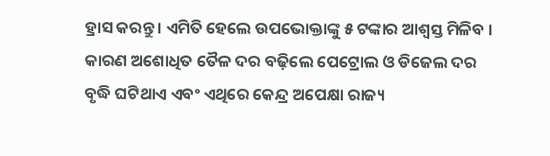ହ୍ରାସ କରନ୍ତୁ । ଏମିତି ହେଲେ ଉପଭୋକ୍ତାଙ୍କୁ ୫ ଟଙ୍କାର ଆଶ୍ୱସ୍ତ ମିଳିବ । କାରଣ ଅଶୋଧିତ ତୈଳ ଦର ବଢ଼ିଲେ ପେଟ୍ରୋଲ ଓ ଡିଜେଲ ଦର ବୃଦ୍ଧି ଘଟିଥାଏ ଏବଂ ଏଥିରେ କେନ୍ଦ୍ର ଅପେକ୍ଷା ରାଜ୍ୟ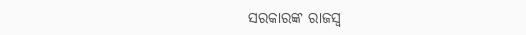ସରକାରଙ୍କ ରାଜସ୍ୱ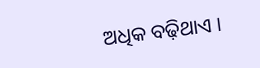ଅଧିକ ବଢ଼ିଥାଏ ।